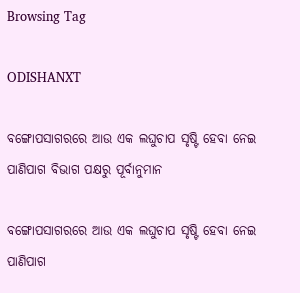Browsing Tag

ODISHANXT

ବଙ୍ଗୋପସାଗରରେ ଆଉ ଏକ ଲଘୁଚାପ ସୃଷ୍ଟି ହେବା ନେଇ ପାଣିପାଗ ବିଭାଗ ପକ୍ଷରୁ ପୂର୍ବାନୁମାନ

ବଙ୍ଗୋପସାଗରରେ ଆଉ ଏକ ଲଘୁଚାପ ସୃଷ୍ଟି ହେବା ନେଇ ପାଣିପାଗ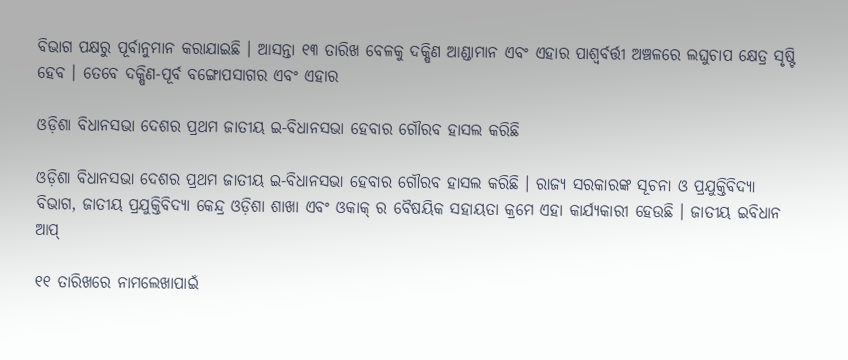ବିଭାଗ ପକ୍ଷରୁ ପୂର୍ବାନୁମାନ କରାଯାଇଛି । ଆସନ୍ତା ୧୩ ତାରିଖ ବେଳକୁ ଦକ୍ଷିଣ ଆଣ୍ଡାମାନ ଏବଂ ଏହାର ପାଶ୍ୱର୍ବର୍ତ୍ତୀ ଅଞ୍ଚଳରେ ଲଘୁଚାପ କ୍ଷେତ୍ର ସୃଷ୍ଟି ହେବ । ତେବେ ଦକ୍ଷିଣ-ପୂର୍ବ ବଙ୍ଗୋପସାଗର ଏବଂ ଏହାର

ଓଡ଼ିଶା ବିଧାନସଭା ଦେଶର ପ୍ରଥମ ଜାତୀୟ ଇ-ବିଧାନସଭା ହେବାର ଗୌରବ ହାସଲ କରିଛି

ଓଡ଼ିଶା ବିଧାନସଭା ଦେଶର ପ୍ରଥମ ଜାତୀୟ ଇ-ବିଧାନସଭା ହେବାର ଗୌରବ ହାସଲ କରିଛି । ରାଜ୍ୟ ସରକାରଙ୍କ ସୂଚନା ଓ ପ୍ରଯୁକ୍ତିବିଦ୍ୟା ବିଭାଗ, ଜାତୀୟ ପ୍ରଯୁକ୍ତିବିଦ୍ୟା କେନ୍ଦ୍ର ଓଡ଼ିଶା ଶାଖା ଏବଂ ଓକାକ୍‍ ର ବୈଷୟିକ ସହାୟତା କ୍ରମେ ଏହା କାର୍ଯ୍ୟକାରୀ ହେଉଛି । ଜାତୀୟ ଇବିଧାନ ଆପ୍‍

୧୧ ତାରିଖରେ ନାମଲେଖାପାଇଁ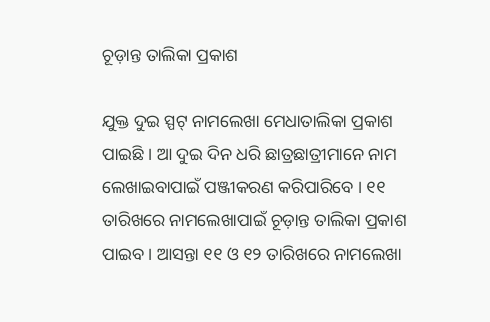ଚୂଡ଼ାନ୍ତ ତାଲିକା ପ୍ରକାଶ

ଯୁକ୍ତ ଦୁଇ ସ୍ପଟ୍‍ ନାମଲେଖା ମେଧାତାଲିକା ପ୍ରକାଶ ପାଇଛି । ଆ ଦୁଇ ଦିନ ଧରି ଛାତ୍ରଛାତ୍ରୀମାନେ ନାମ ଲେଖାଇବାପାଇଁ ପଞ୍ଜୀକରଣ କରିପାରିବେ । ୧୧ ତାରିଖରେ ନାମଲେଖାପାଇଁ ଚୂଡ଼ାନ୍ତ ତାଲିକା ପ୍ରକାଶ ପାଇବ । ଆସନ୍ତା ୧୧ ଓ ୧୨ ତାରିଖରେ ନାମଲେଖା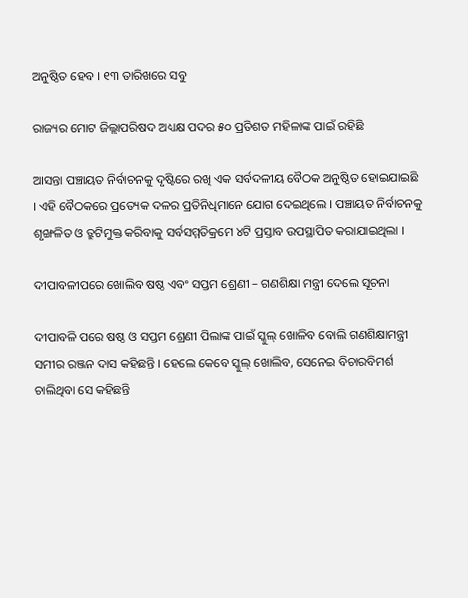ଅନୁଷ୍ଠିତ ହେବ । ୧୩ ତାରିଖରେ ସବୁ

ରାଜ୍ୟର ମୋଟ ଜିଲ୍ଲାପରିଷଦ ଅଧ୍ୟକ୍ଷ ପଦର ୫୦ ପ୍ରତିଶତ ମହିଳାଙ୍କ ପାଇଁ ରହିଛି

ଆସନ୍ତା ପଞ୍ଚାୟତ ନିର୍ବାଚନକୁ ଦୃଷ୍ଟିରେ ରଖି ଏକ ସର୍ବଦଳୀୟ ବୈଠକ ଅନୁଷ୍ଠିତ ହୋଇଯାଇଛି । ଏହି ବୈଠକରେ ପ୍ରତ୍ୟେକ ଦଳର ପ୍ରତିନିଧିମାନେ ଯୋଗ ଦେଇଥିଲେ । ପଞ୍ଚାୟତ ନିର୍ବାଚନକୁ ଶୃଙ୍ଖଳିତ ଓ ତ୍ରୁଟିମୁକ୍ତ କରିବାକୁ ସର୍ବସମ୍ମତିକ୍ରମେ ୪ଟି ପ୍ରସ୍ତାବ ଉପସ୍ଥାପିତ କରାଯାଇଥିଲା ।

ଦୀପାବଳୀପରେ ଖୋଲିବ ଷଷ୍ଠ ଏବଂ ସପ୍ତମ ଶ୍ରେଣୀ – ଗଣଶିକ୍ଷା ମନ୍ତ୍ରୀ ଦେଲେ ସୂଚନା

ଦୀପାବଳି ପରେ ଷଷ୍ଠ ଓ ସପ୍ତମ ଶ୍ରେଣୀ ପିଲାଙ୍କ ପାଇଁ ସ୍କୁଲ୍‍ ଖୋଳିବ ବୋଲି ଗଣଶିକ୍ଷାମନ୍ତ୍ରୀ ସମୀର ରଞ୍ଜନ ଦାସ କହିଛନ୍ତି । ହେଲେ କେବେ ସ୍କୁଲ୍‍ ଖୋଲିବ, ସେନେଇ ବିଚାରବିମର୍ଶ ଚାଲିଥିବା ସେ କହିଛନ୍ତି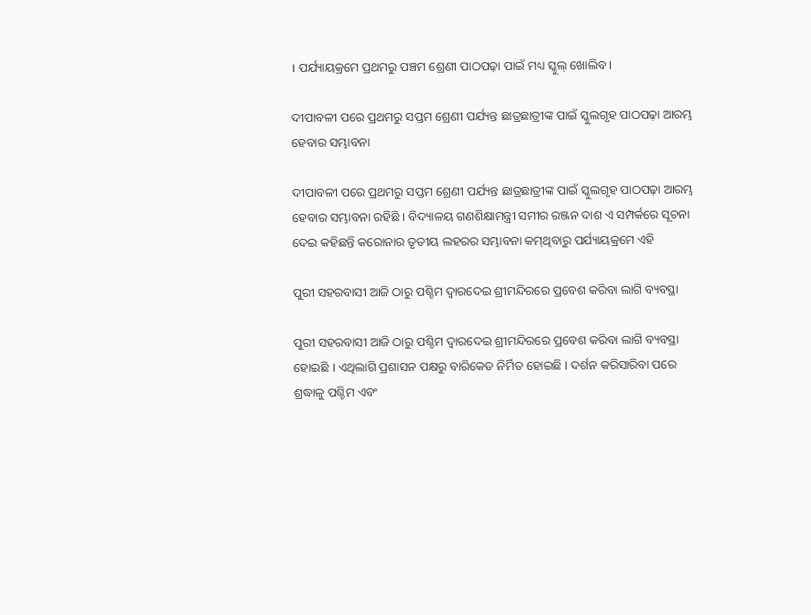। ପର୍ଯ୍ୟାୟକ୍ରମେ ପ୍ରଥମରୁ ପଞ୍ଚମ ଶ୍ରେଣୀ ପାଠପଢ଼ା ପାଇଁ ମଧ୍ୟ ସ୍କୁଲ୍‍ ଖୋଲିବ ।

ଦୀପାବଳୀ ପରେ ପ୍ରଥମରୁ ସପ୍ତମ ଶ୍ରେଣୀ ପର୍ଯ୍ୟନ୍ତ ଛାତ୍ରଛାତ୍ରୀଙ୍କ ପାଇଁ ସ୍କୁଲଗୃହ ପାଠପଢ଼ା ଆରମ୍ଭ ହେବାର ସମ୍ଭାବନା

ଦୀପାବଳୀ ପରେ ପ୍ରଥମରୁ ସପ୍ତମ ଶ୍ରେଣୀ ପର୍ଯ୍ୟନ୍ତ ଛାତ୍ରଛାତ୍ରୀଙ୍କ ପାଇଁ ସ୍କୁଲଗୃହ ପାଠପଢ଼ା ଆରମ୍ଭ ହେବାର ସମ୍ଭାବନା ରହିଛି । ବିଦ୍ୟାଳୟ ଗଣଶିକ୍ଷାମନ୍ତ୍ରୀ ସମୀର ରଞ୍ଜନ ଦାଶ ଏ ସମ୍ପର୍କରେ ସୂଚନା ଦେଇ କହିଛନ୍ତି କରୋନାର ତୃତୀୟ ଲହରର ସମ୍ଭାବନା କମ୍‍ଥିବାରୁ ପର୍ଯ୍ୟାୟକ୍ରମେ ଏହି

ପୁରୀ ସହରବାସୀ ଆଜି ଠାରୁ ପଶ୍ଚିମ ଦ୍ୱାରଦେଇ ଶ୍ରୀମନ୍ଦିରରେ ପ୍ରବେଶ କରିବା ଲାଗି ବ୍ୟବସ୍ଥା

ପୁରୀ ସହରବାସୀ ଆଜି ଠାରୁ ପଶ୍ଚିମ ଦ୍ୱାରଦେଇ ଶ୍ରୀମନ୍ଦିରରେ ପ୍ରବେଶ କରିବା ଲାଗି ବ୍ୟବସ୍ଥା ହୋଇଛି । ଏଥିଲାଗି ପ୍ରଶାସନ ପକ୍ଷରୁ ବାରିକେଡ ନିର୍ମିତ ହୋଇଛି । ଦର୍ଶନ କରିସାରିବା ପରେ ଶ୍ରଦ୍ଧାଳୁ ପଶ୍ଚିମ ଏବଂ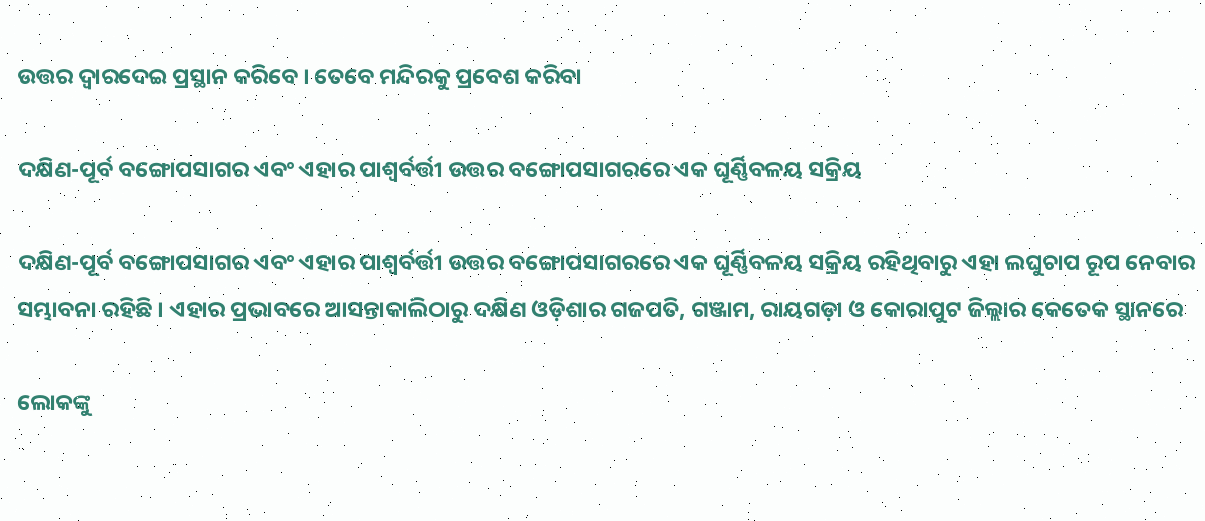ଉତ୍ତର ଦ୍ୱାରଦେଇ ପ୍ରସ୍ଥାନ କରିବେ । ତେବେ ମନ୍ଦିରକୁ ପ୍ରବେଶ କରିବା

ଦକ୍ଷିଣ-ପୂର୍ବ ବଙ୍ଗୋପସାଗର ଏବଂ ଏହାର ପାଶ୍ୱର୍ବର୍ତ୍ତୀ ଉତ୍ତର ବଙ୍ଗୋପସାଗରରେ ଏକ ଘୂର୍ଣ୍ଣିବଳୟ ସକ୍ରିୟ

ଦକ୍ଷିଣ-ପୂର୍ବ ବଙ୍ଗୋପସାଗର ଏବଂ ଏହାର ପାଶ୍ୱର୍ବର୍ତ୍ତୀ ଉତ୍ତର ବଙ୍ଗୋପସାଗରରେ ଏକ ଘୂର୍ଣ୍ଣିବଳୟ ସକ୍ରିୟ ରହିଥିବାରୁ ଏହା ଲଘୁଚାପ ରୂପ ନେବାର ସମ୍ଭାବନା ରହିଛି । ଏହାର ପ୍ରଭାବରେ ଆସନ୍ତାକାଲିଠାରୁ ଦକ୍ଷିଣ ଓଡ଼ିଶାର ଗଜପତି, ଗଞ୍ଜାମ, ରାୟଗଡ଼ା ଓ କୋରାପୁଟ ଜିଲ୍ଲାର କେତେକ ସ୍ଥାନରେ

ଲୋକଙ୍କୁ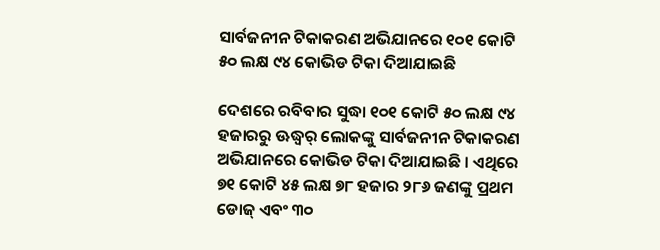ସାର୍ବଜନୀନ ଟିକାକରଣ ଅଭିଯାନରେ ୧୦୧ କୋଟି ୫୦ ଲକ୍ଷ ୯୪ କୋଭିଡ ଟିକା ଦିଆଯାଇଛି

ଦେଶରେ ରବିବାର ସୁଦ୍ଧା ୧୦୧ କୋଟି ୫୦ ଲକ୍ଷ ୯୪ ହଜାରରୁ ଊଦ୍ଧ୍ୱର୍ ଲୋକଙ୍କୁ ସାର୍ବଜନୀନ ଟିକାକରଣ ଅଭିଯାନରେ କୋଭିଡ ଟିକା ଦିଆଯାଇଛି । ଏଥିରେ ୭୧ କୋଟି ୪୫ ଲକ୍ଷ ୭୮ ହଜାର ୨୮୬ ଜଣଙ୍କୁ ପ୍ରଥମ ଡୋଜ୍‍ ଏବଂ ୩୦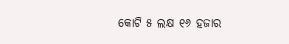କୋଟି ୫ ଲକ୍ଷ ୧୬ ହଜାର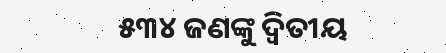୫୩୪ ଜଣଙ୍କୁ ଦ୍ୱିତୀୟ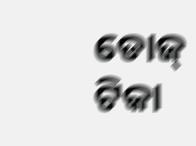ଡୋଜ୍‍ ଟିକା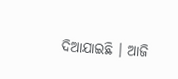ଦିଆଯାଇଛି । ଆଜି